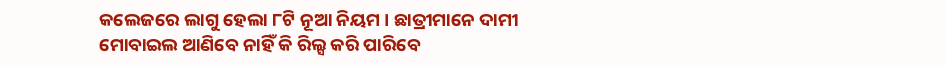କଲେଜରେ ଲାଗୁ ହେଲା ୮ଟି ନୂଆ ନିୟମ । ଛାତ୍ରୀମାନେ ଦାମୀ ମୋବାଇଲ ଆଣିବେ ନାହିଁ କି ରିଲ୍ସ କରି ପାରିବେ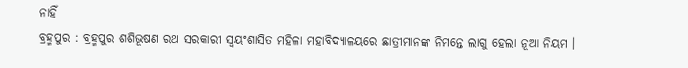ନାହିଁ
ବ୍ରହ୍ମପୁର : ବ୍ରହ୍ମପୁର ଶଶିଭୂଷଣ ରଥ ସରକାରୀ ସ୍ବୟଂଶାସିତ ମହିଳା ମହାବିଦ୍ୟାଳୟରେ ଛାତ୍ରୀମାନଙ୍କ ନିମନ୍ତେ ଲାଗୁ ହେଲା ନୂଆ ନିୟମ ।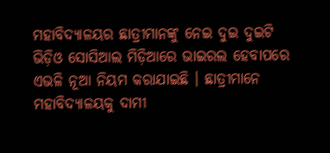ମହାବିଦ୍ୟାଳୟର ଛାତ୍ରୀମାନଙ୍କୁ ନେଇ ଦୁଇ ଦୁଇଟି ଭିଡ଼ିଓ ସୋସିଆଲ ମିଡ଼ିଆରେ ଭାଇରଲ ହେବାପରେ ଏଭଳି ନୂଆ ନିୟମ କରାଯାଇଛି । ଛାତ୍ରୀମାନେ ମହାବିଦ୍ୟାଳୟକୁ ଦାମୀ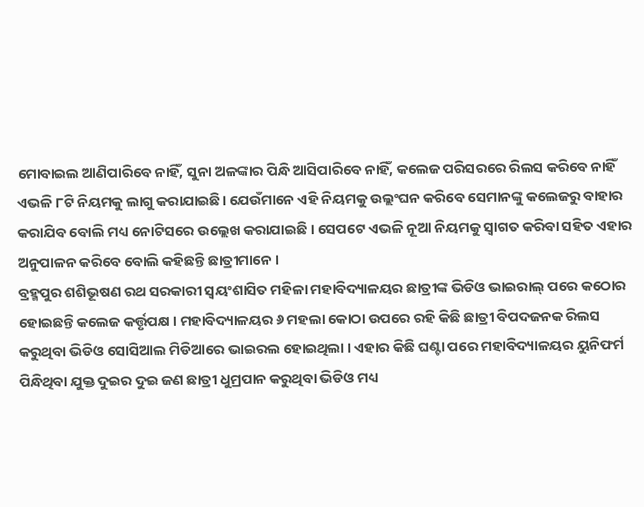ମୋବାଇଲ ଆଣିପାରିବେ ନାହିଁ, ସୁନା ଅଳଙ୍କାର ପିନ୍ଧି ଆସିପାରିବେ ନାହିଁ, କଲେଜ ପରିସରରେ ରିଲସ କରିବେ ନାହିଁ ଏଭଳି ୮ଟି ନିୟମକୁ ଲାଗୁ କରାଯାଇଛି। ଯେଉଁମାନେ ଏହି ନିୟମକୁ ଉଲ୍ଲଂଘନ କରିବେ ସେମାନଙ୍କୁ କଲେଜରୁ ବାହାର କରାଯିବ ବୋଲି ମଧ୍ୟ ନୋଟିସରେ ଉଲ୍ଲେଖ କରାଯାଇଛି । ସେପଟେ ଏଭଳି ନୂଆ ନିୟମକୁ ସ୍ବାଗତ କରିବା ସହିତ ଏହାର ଅନୁପାଳନ କରିବେ ବୋଲି କହିଛନ୍ତି ଛାତ୍ରୀମାନେ ।
ବ୍ରହ୍ମପୁର ଶଶିଭୂଷଣ ରଥ ସରକାରୀ ସ୍ବୟଂଶାସିତ ମହିଳା ମହାବିଦ୍ୟାଳୟର ଛାତ୍ରୀଙ୍କ ଭିଡିଓ ଭାଇରାଲ୍ ପରେ କଠୋର ହୋଇଛନ୍ତି କଲେଜ କର୍ତ୍ତୃପକ୍ଷ । ମହାବିଦ୍ୟାଳୟର ୬ ମହଲା କୋଠା ଉପରେ ରହି କିଛି ଛାତ୍ରୀ ବିପଦଜନକ ରିଲସ କରୁଥିବା ଭିଡିଓ ସୋସିଆଲ ମିଡିଆରେ ଭାଇରଲ ହୋଇଥିଲା । ଏହାର କିଛି ଘଣ୍ଟା ପରେ ମହାବିଦ୍ୟାଳୟର ୟୁନିଫର୍ମ ପିନ୍ଧିଥିବା ଯୁକ୍ତ ଦୁଇର ଦୁଇ ଜଣ ଛାତ୍ରୀ ଧୁମ୍ରପାନ କରୁଥିବା ଭିଡିଓ ମଧ୍ୟ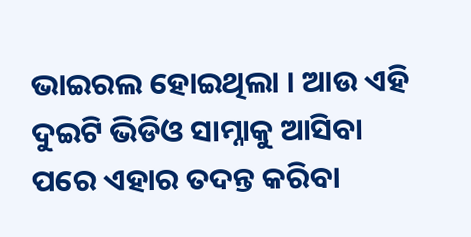ଭାଇରଲ ହୋଇଥିଲା । ଆଉ ଏହି ଦୁଇଟି ଭିଡିଓ ସାମ୍ନାକୁ ଆସିବା ପରେ ଏହାର ତଦନ୍ତ କରିବା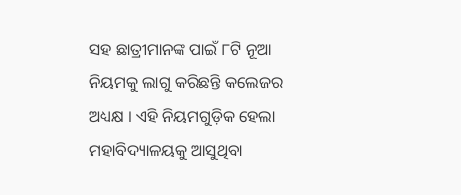ସହ ଛାତ୍ରୀମାନଙ୍କ ପାଇଁ ୮ଟି ନୂଆ ନିୟମକୁ ଲାଗୁ କରିଛନ୍ତି କଲେଜର ଅଧ୍ୟକ୍ଷ । ଏହି ନିୟମଗୁଡ଼ିକ ହେଲା ମହାବିଦ୍ୟାଳୟକୁ ଆସୁଥିବା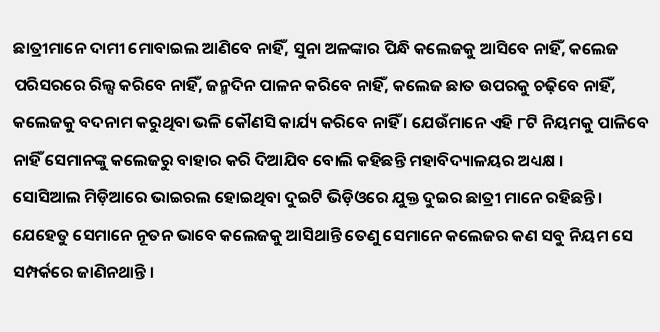ଛାତ୍ରୀମାନେ ଦାମୀ ମୋବାଇଲ ଆଣିବେ ନାହିଁ, ସୁନା ଅଳଙ୍କାର ପିନ୍ଧି କଲେଜକୁ ଆସିବେ ନାହିଁ, କଲେଜ ପରିସରରେ ରିଲ୍ସ କରିବେ ନାହିଁ, ଜନ୍ମଦିନ ପାଳନ କରିବେ ନାହିଁ, କଲେଜ ଛାତ ଉପରକୁ ଚଢ଼ିବେ ନାହିଁ, କଲେଜକୁ ବଦନାମ କରୁଥିବା ଭଳି କୌଣସି କାର୍ଯ୍ୟ କରିବେ ନାହିଁ । ଯେଉଁମାନେ ଏହି ୮ଟି ନିୟମକୁ ପାଳିବେ ନାହିଁ ସେମାନଙ୍କୁ କଲେଜରୁ ବାହାର କରି ଦିଆଯିବ ବୋଲି କହିଛନ୍ତି ମହାବିଦ୍ୟାଳୟର ଅଧ୍ୟକ୍ଷ ।
ସୋସିଆଲ ମିଡ଼ିଆରେ ଭାଇରଲ ହୋଇଥିବା ଦୁଇଟି ଭିଡ଼ିଓରେ ଯୁକ୍ତ ଦୁଇର ଛାତ୍ରୀ ମାନେ ରହିଛନ୍ତି । ଯେହେତୁ ସେମାନେ ନୂତନ ଭାବେ କଲେଜକୁ ଆସିଥାନ୍ତି ତେଣୁ ସେମାନେ କଲେଜର କଣ ସବୁ ନିୟମ ସେ ସମ୍ପର୍କରେ ଜାଣିନଥାନ୍ତି ।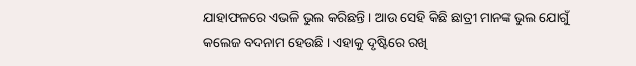ଯାହାଫଳରେ ଏଭଳି ଭୁଲ କରିଛନ୍ତି । ଆଉ ସେହି କିଛି ଛାତ୍ରୀ ମାନଙ୍କ ଭୁଲ ଯୋଗୁଁ କଲେଜ ବଦନାମ ହେଉଛି । ଏହାକୁ ଦୃଷ୍ଟିରେ ରଖି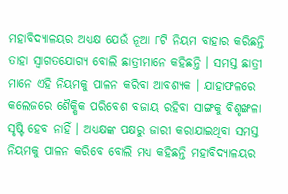ମହାବିଦ୍ୟାଳୟର ଅଧ୍ୟକ୍ଷ ଯେଉଁ ନୂଆ ୮ଟି ନିୟମ ବାହାର କରିଛନ୍ତି ତାହା ସ୍ବାଗତଯୋଗ୍ୟ ବୋଲି ଛାତ୍ରୀମାନେ କହିଛନ୍ତି । ସମସ୍ତ ଛାତ୍ରୀ ମାନେ ଏହି ନିୟମକୁ ପାଳନ କରିବା ଆବଶ୍ୟକ । ଯାହାଫଳରେ କଲେଜରେ ଶୈକ୍ଷିକ ପରିବେଶ ବଜାୟ ରହିବା ସାଙ୍ଗକୁ ବିଶୃଙ୍ଖଳା ସୃଷ୍ଟି ହେବ ନାହିଁ । ଅଧ୍ୟକ୍ଷଙ୍କ ପକ୍ଷରୁ ଜାରୀ କରାଯାଇଥିବା ସମସ୍ତ ନିୟମକୁ ପାଳନ କରିବେ ବୋଲି ମଧ୍ୟ କହିଛନ୍ତି ମହାବିଦ୍ୟାଳୟର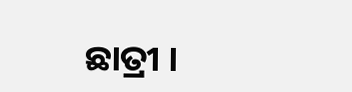ଛାତ୍ରୀ ।